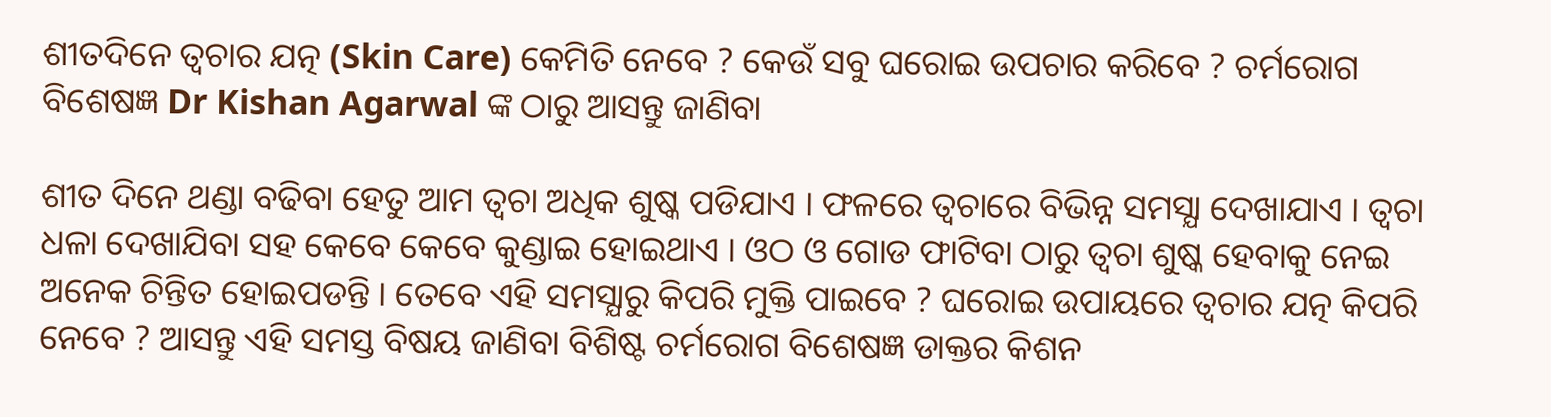ଶୀତଦିନେ ତ୍ଵଚାର ଯତ୍ନ (Skin Care) କେମିତି ନେବେ ? କେଉଁ ସବୁ ଘରୋଇ ଉପଚାର କରିବେ ? ଚର୍ମରୋଗ ବିଶେଷଜ୍ଞ Dr Kishan Agarwal ଙ୍କ ଠାରୁ ଆସନ୍ତୁ ଜାଣିବା

ଶୀତ ଦିନେ ଥଣ୍ଡା ବଢିବା ହେତୁ ଆମ ତ୍ଵଚା ଅଧିକ ଶୁଷ୍କ ପଡିଯାଏ । ଫଳରେ ତ୍ଵଚାରେ ବିଭିନ୍ନ ସମସ୍ଯା ଦେଖାଯାଏ । ତ୍ଵଚା ଧଳା ଦେଖାଯିବା ସହ କେବେ କେବେ କୁଣ୍ଡାଇ ହୋଇଥାଏ । ଓଠ ଓ ଗୋଡ ଫାଟିବା ଠାରୁ ତ୍ଵଚା ଶୁଷ୍କ ହେବାକୁ ନେଇ ଅନେକ ଚିନ୍ତିତ ହୋଇପଡନ୍ତି । ତେବେ ଏହି ସମସ୍ଯାରୁ କିପରି ମୁକ୍ତି ପାଇବେ ? ଘରୋଇ ଉପାୟରେ ତ୍ଵଚାର ଯତ୍ନ କିପରି ନେବେ ? ଆସନ୍ତୁ ଏହି ସମସ୍ତ ବିଷୟ ଜାଣିବା ବିଶିଷ୍ଟ ଚର୍ମରୋଗ ବିଶେଷଜ୍ଞ ଡାକ୍ତର କିଶନ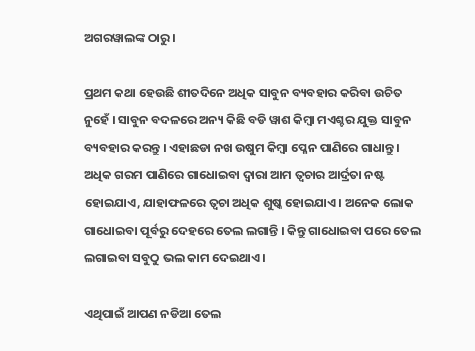ଅଗରୱାଲଙ୍କ ଠାରୁ ।

ପ୍ରଥମ କଥା ହେଉଛି ଶୀତଦିନେ ଅଧିକ ସାବୁନ ବ୍ୟବହାର କରିବା ଉଚିତ ନୁହେଁ । ସାବୁନ ବଦଳରେ ଅନ୍ୟ କିଛି ବଡି ୱାଶ କିମ୍ବା ମଏଶ୍ଚର ଯୁକ୍ତ ସାବୁନ ବ୍ୟବହାର କରନ୍ତୁ । ଏହାଛଡା ନଖ ଉଷୁମ କିମ୍ବା ପ୍ଳେନ ପାଣିରେ ଗାଧାନ୍ତୁ । ଅଧିକ ଗରମ ପାଣିରେ ଗାଧୋଇବା ଦ୍ଵାରା ଆମ ତ୍ଵଚାର ଆର୍ଦ୍ରତା ନଷ୍ଟ ହୋଇଯାଏ, ଯାହାଫଳରେ ତ୍ଵଚା ଅଧିକ ଶୁଷ୍କ ହୋଇଯାଏ । ଅନେକ ଲୋକ ଗାଧୋଇବା ପୂର୍ବରୁ ଦେହରେ ତେଲ ଲଗାନ୍ତି । କିନ୍ତୁ ଗାଧୋଇବା ପରେ ତେଲ ଲଗାଇବା ସବୁଠୁ ଭଲ କାମ ଦେଇଥାଏ ।

ଏଥିପାଇଁ ଆପଣ ନଡିଆ ତେଲ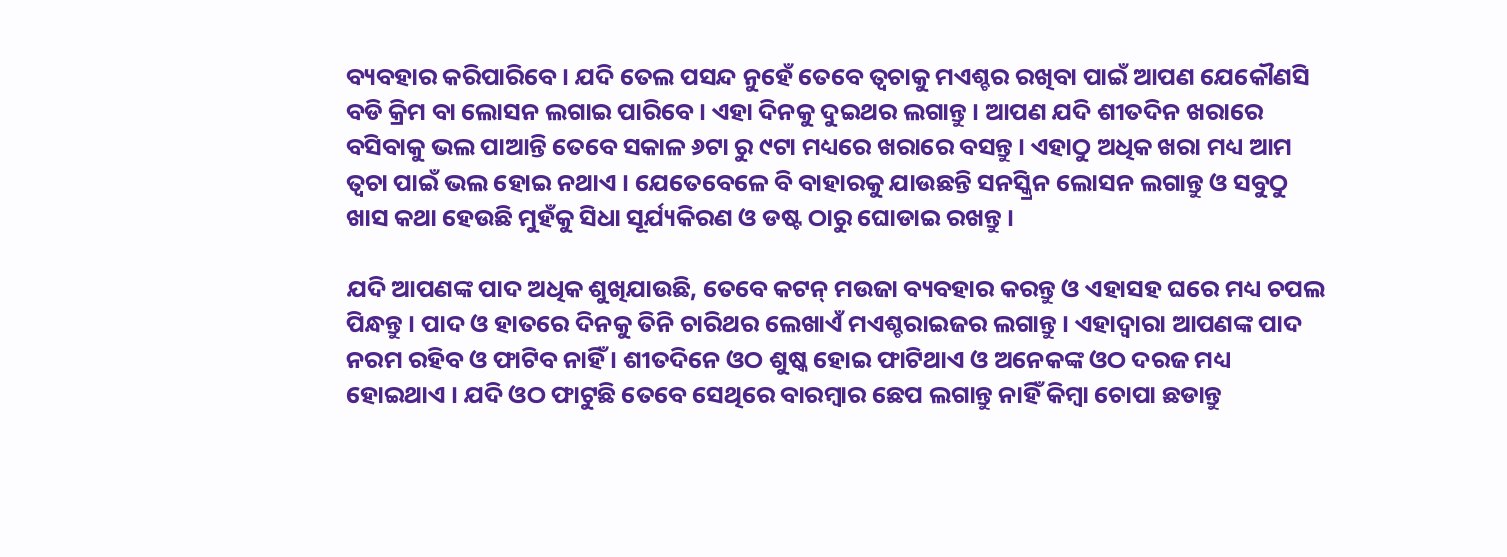ବ୍ୟବହାର କରିପାରିବେ । ଯଦି ତେଲ ପସନ୍ଦ ନୁହେଁ ତେବେ ତ୍ଵଚାକୁ ମଏଶ୍ଚର ରଖିବା ପାଇଁ ଆପଣ ଯେକୌଣସି ବଡି କ୍ରିମ ବା ଲୋସନ ଲଗାଇ ପାରିବେ । ଏହା ଦିନକୁ ଦୁଇଥର ଲଗାନ୍ତୁ । ଆପଣ ଯଦି ଶୀତଦିନ ଖରାରେ ବସିବାକୁ ଭଲ ପାଆନ୍ତି ତେବେ ସକାଳ ୬ଟା ରୁ ୯ଟା ମଧ୍ୟରେ ଖରାରେ ବସନ୍ତୁ । ଏହାଠୁ ଅଧିକ ଖରା ମଧ୍ୟ ଆମ ତ୍ଵଚା ପାଇଁ ଭଲ ହୋଇ ନଥାଏ । ଯେତେବେଳେ ବି ବାହାରକୁ ଯାଉଛନ୍ତି ସନସ୍କ୍ରିନ ଲୋସନ ଲଗାନ୍ତୁ ଓ ସବୁଠୁ ଖାସ କଥା ହେଉଛି ମୁହଁକୁ ସିଧା ସୂର୍ଯ୍ୟକିରଣ ଓ ଡଷ୍ଟ ଠାରୁ ଘୋଡାଇ ରଖନ୍ତୁ ।

ଯଦି ଆପଣଙ୍କ ପାଦ ଅଧିକ ଶୁଖିଯାଉଛି, ତେବେ କଟନ୍ ମଉଜା ବ୍ୟବହାର କରନ୍ତୁ ଓ ଏହାସହ ଘରେ ମଧ୍ୟ ଚପଲ ପିନ୍ଧନ୍ତୁ । ପାଦ ଓ ହାତରେ ଦିନକୁ ତିନି ଚାରିଥର ଲେଖାଏଁ ମଏଶ୍ଚରାଇଜର ଲଗାନ୍ତୁ । ଏହାଦ୍ବାରା ଆପଣଙ୍କ ପାଦ ନରମ ରହିବ ଓ ଫାଟିବ ନାହିଁ । ଶୀତଦିନେ ଓଠ ଶୁଷ୍କ ହୋଇ ଫାଟିଥାଏ ଓ ଅନେକଙ୍କ ଓଠ ଦରଜ ମଧ୍ୟ ହୋଇଥାଏ । ଯଦି ଓଠ ଫାଟୁଛି ତେବେ ସେଥିରେ ବାରମ୍ବାର ଛେପ ଲଗାନ୍ତୁ ନାହିଁ କିମ୍ବା ଚୋପା ଛଡାନ୍ତୁ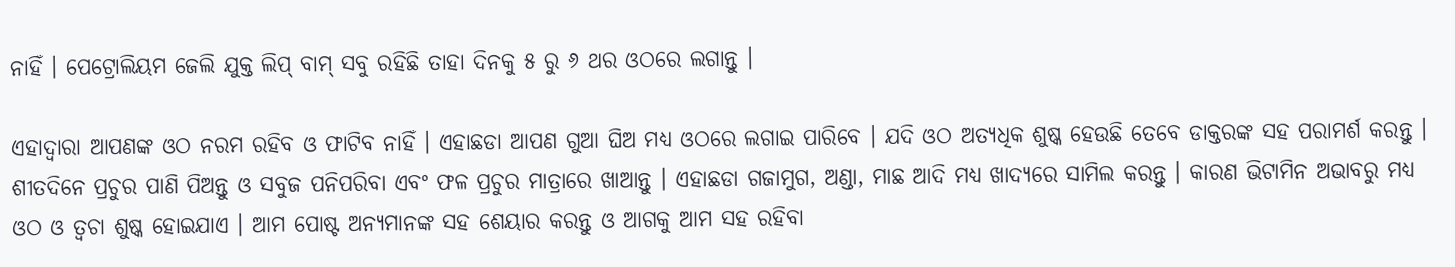ନାହିଁ । ପେଟ୍ରୋଲିୟମ ଜେଲି ଯୁକ୍ତ ଲିପ୍ ବାମ୍ ସବୁ ରହିଛି ତାହା ଦିନକୁ ୫ ରୁ ୬ ଥର ଓଠରେ ଲଗାନ୍ତୁ ।

ଏହାଦ୍ବାରା ଆପଣଙ୍କ ଓଠ ନରମ ରହିବ ଓ ଫାଟିବ ନାହିଁ । ଏହାଛଡା ଆପଣ ଗୁଆ ଘିଅ ମଧ୍ୟ ଓଠରେ ଲଗାଇ ପାରିବେ । ଯଦି ଓଠ ଅତ୍ୟଧିକ ଶୁଷ୍କ ହେଉଛି ତେବେ ଡାକ୍ତରଙ୍କ ସହ ପରାମର୍ଶ କରନ୍ତୁ । ଶୀତଦିନେ ପ୍ରଚୁର ପାଣି ପିଅନ୍ତୁ ଓ ସବୁଜ ପନିପରିବା ଏବଂ ଫଳ ପ୍ରଚୁର ମାତ୍ରାରେ ଖାଆନ୍ତୁ । ଏହାଛଡା ଗଜାମୁଗ, ଅଣ୍ଡା, ମାଛ ଆଦି ମଧ୍ୟ ଖାଦ୍ଯରେ ସାମିଲ କରନ୍ତୁ । କାରଣ ଭିଟାମିନ ଅଭାବରୁ ମଧ୍ୟ ଓଠ ଓ ତ୍ଵଚା ଶୁଷ୍କ ହୋଇଯାଏ । ଆମ ପୋଷ୍ଟ ଅନ୍ୟମାନଙ୍କ ସହ ଶେୟାର କରନ୍ତୁ ଓ ଆଗକୁ ଆମ ସହ ରହିବା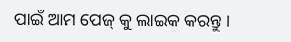ପାଇଁ ଆମ ପେଜ୍ କୁ ଲାଇକ କରନ୍ତୁ ।